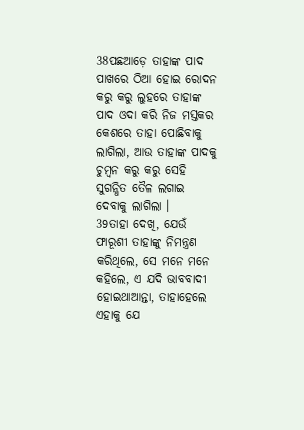38ପଛଆଡ଼େ ତାହାଙ୍କ ପାଦ ପାଖରେ ଠିଆ ହୋଇ ରୋଦନ କରୁ କରୁ ଲୁହରେ ତାହାଙ୍କ ପାଦ ଓଦା କରି ନିଜ ମସ୍ତକର କେଶରେ ତାହା ପୋଛିବାକୁ ଲାଗିଲା, ଆଉ ତାହାଙ୍କ ପାଦକୁ ଚୁମ୍ବନ କରୁ କରୁ ସେହି ସୁଗନ୍ଧିତ ତୈଳ ଲଗାଇ ଦେବାକୁ ଲାଗିଲା ।
39ତାହା ଦେଖି, ଯେଉଁ ଫାରୂଶୀ ତାହାଙ୍କୁ ନିମନ୍ତ୍ରଣ କରିଥିଲେ, ସେ ମନେ ମନେ କହିଲେ, ଏ ଯଦି ଭାବବାଦୀ ହୋଇଥାଆନ୍ତା, ତାହାହେଲେ ଏହାକୁ ଯେ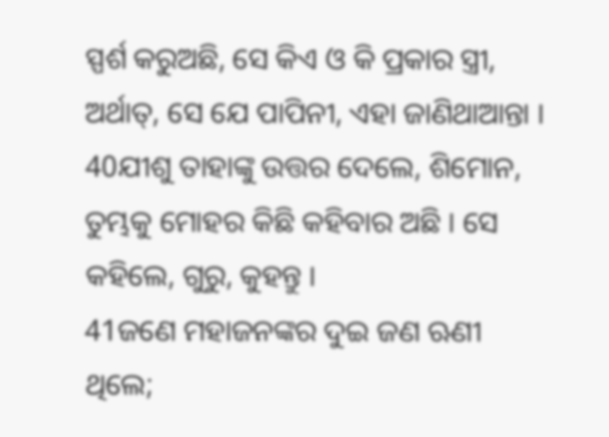ସ୍ପର୍ଶ କରୁଅଛି, ସେ କିଏ ଓ କି ପ୍ରକାର ସ୍ତ୍ରୀ, ଅର୍ଥାତ୍, ସେ ଯେ ପାପିନୀ, ଏହା ଜାଣିଥାଆନ୍ତା ।
40ଯୀଶୁ ତାହାଙ୍କୁ ଉତ୍ତର ଦେଲେ, ଶିମୋନ, ତୁମ୍ଭକୁ ମୋହର କିଛି କହିବାର ଅଛି । ସେ କହିଲେ, ଗୁରୁ, କୁହନ୍ତୁ ।
41ଜଣେ ମହାଜନଙ୍କର ଦୁଇ ଜଣ ଋଣୀ ଥିଲେ;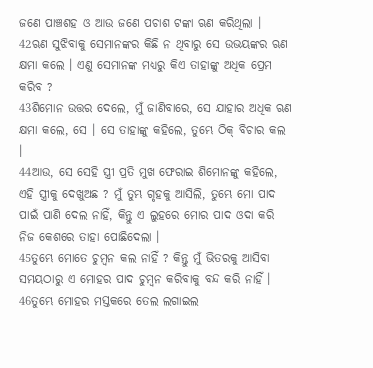ଜଣେ ପାଞ୍ଚଶହ ଓ ଆଉ ଜଣେ ପଚାଶ ଟଙ୍କା ଋଣ କରିଥିଲା ।
42ଋଣ ସୁଝିବାକୁ ସେମାନଙ୍କର କିଛି ନ ଥିବାରୁ ସେ ଉଭୟଙ୍କର ଋଣ କ୍ଷମା କଲେ । ଏଣୁ ସେମାନଙ୍କ ମଧ୍ୟରୁ କିଏ ତାହାଙ୍କୁ ଅଧିକ ପ୍ରେମ କରିବ ?
43ଶିମୋନ ଉତ୍ତର ଦେଲେ, ମୁଁ ଜାଣିବାରେ, ସେ ଯାହାର ଅଧିକ ଋଣ କ୍ଷମା କଲେ, ସେ । ସେ ତାହାଙ୍କୁ କହିଲେ, ତୁମ୍ଭେ ଠିକ୍ ବିଚାର କଲ ।
44ଆଉ, ସେ ସେହି ସ୍ତ୍ରୀ ପ୍ରତି ମୁଖ ଫେରାଇ ଶିମୋନଙ୍କୁ କହିଲେ, ଏହି ସ୍ତ୍ରୀକୁ ଦେଖୁଅଛ ? ମୁଁ ତୁମ୍ଭ ଗୃହକୁ ଆସିଲି, ତୁମ୍ଭେ ମୋ ପାଦ ପାଇଁ ପାଣି ଦେଲ ନାହିଁ, କିନ୍ତୁ ଏ ଲୁହରେ ମୋର ପାଦ ଓଦା କରି ନିଜ କେଶରେ ତାହା ପୋଛିଦେଲା ।
45ତୁମ୍ଭେ ମୋତେ ଚୁମ୍ବନ କଲ ନାହିଁ ? କିନ୍ତୁ ମୁଁ ଭିତରକୁ ଆସିବା ସମୟଠାରୁ ଏ ମୋହର ପାଦ ଚୁମ୍ବନ କରିବାକୁ ବନ୍ଦ କରି ନାହିଁ ।
46ତୁମ୍ଭେ ମୋହର ମସ୍ତକରେ ତେଲ ଲଗାଇଲ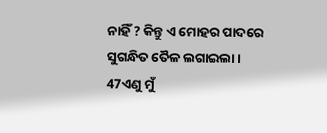ନାହିଁ ? କିନ୍ତୁ ଏ ମୋହର ପାଦରେ ସୁଗନ୍ଧିତ ତୈଳ ଲଗାଇଲା ।
47ଏଣୁ ମୁଁ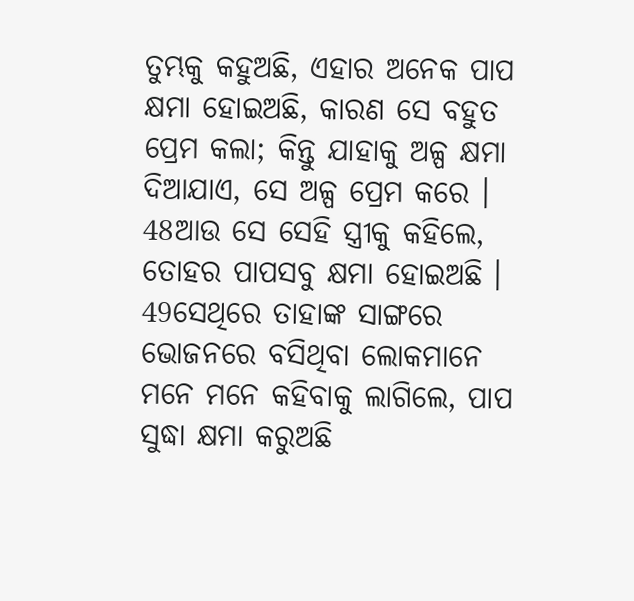ତୁମ୍ଭକୁ କହୁଅଛି, ଏହାର ଅନେକ ପାପ କ୍ଷମା ହୋଇଅଛି, କାରଣ ସେ ବହୁତ ପ୍ରେମ କଲା; କିନ୍ତୁ ଯାହାକୁ ଅଳ୍ପ କ୍ଷମା ଦିଆଯାଏ, ସେ ଅଳ୍ପ ପ୍ରେମ କରେ ।
48ଆଉ ସେ ସେହି ସ୍ତ୍ରୀକୁ କହିଲେ, ତୋହର ପାପସବୁ କ୍ଷମା ହୋଇଅଛି ।
49ସେଥିରେ ତାହାଙ୍କ ସାଙ୍ଗରେ ଭୋଜନରେ ବସିଥିବା ଲୋକମାନେ ମନେ ମନେ କହିବାକୁ ଲାଗିଲେ, ପାପ ସୁଦ୍ଧା କ୍ଷମା କରୁଅଛି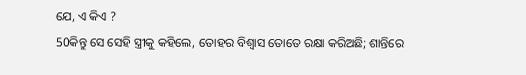ଯେ, ଏ କିଏ ?
50କିନ୍ତୁ ସେ ସେହି ସ୍ତ୍ରୀକୁ କହିଲେ, ତୋହର ବିଶ୍ୱାସ ତୋତେ ରକ୍ଷା କରିଅଛି; ଶାନ୍ତିରେ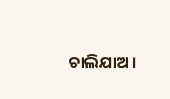ଚାଲିଯାଅ ।